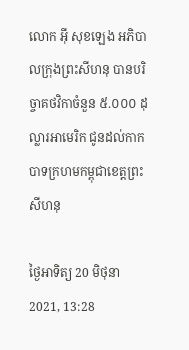លោក អុី សុខឡេង អភិបាលក្រុងព្រះសីហនុ បានបរិច្ចាគថវិកាចំនួន ៥.០០០ ដុល្លារអាមេរិក ជូនដល់កាកបាទក្រហមកម្ពុជាខេត្តព្រះសីហនុ

ថ្ងៃអាទិត្យ 20 មិថុនា 2021, 13:28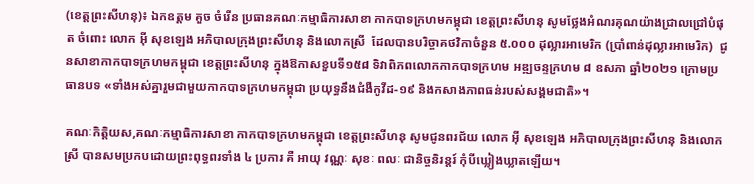(ខេត្តព្រះសីហនុ)៖ ឯកឧត្តម គួច ចំរើន ប្រធានគណៈកម្មាធិការសាខា កាកបាទក្រហមកម្ពុជា ខេត្តព្រះសីហនុ សូមថ្លែងអំណរគុណយ៉ាងជ្រាលជ្រៅបំផុត ចំពោះ លោក អ៊ី សុខឡេង អភិបាលក្រុងព្រះសីហនុ និងលោកស្រី  ដែលបានបរិច្ចាគថវិកាចំនួន ៥.០០០ ដុល្លារអាមេរិក (ប្រាំពាន់ដុល្លារអាមេរិក)  ជូនសាខាកាកបាទក្រហមកម្ពុជា ខេត្តព្រះសីហនុ ក្នុងឱកាសខួបទី១៥៨ ទិវាពិភពលោកកាកបាទក្រហម អឌ្ឍចន្ទក្រហម ៨ ឧសភា ឆ្នាំ២០២១ ក្រោមប្រធានបទ «ទាំងអស់គ្នារួមជាមួយកាកបាទក្រហមកម្ពុជា ប្រយុទ្ធនឹងជំងឺកូវីដ-១៩ និងកសាងភាពធន់របស់សង្គមជាតិ»។

គណៈកិត្តិយស,គណៈកម្មាធិការសាខា កាកបាទក្រហមកម្ពុជា ខេត្តព្រះសីហនុ សូមជូនពរជ័យ លោក អ៊ី សុខឡេង អភិបាលក្រុងព្រះសីហនុ និងលោកស្រី បានសមប្រកបដោយព្រះពុទ្ធពរទាំង ៤ ប្រការ គឺ អាយុ វណ្ណៈ សុខៈ ពលៈ ជានិច្ចនិរន្តរ៍ កុំបីឃ្លៀងឃ្លាតឡើយ។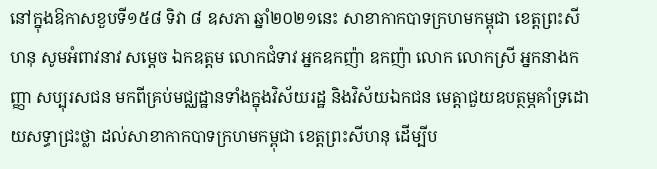នៅក្នុងឱកាសខួបទី១៥៨ ទិវា ៨ ឧសភា ឆ្នាំ២០២១នេះ សាខាកាកបាទក្រហមកម្ពុជា ខេត្តព្រះសីហនុ សូមអំពាវនាវ សម្តេច ឯកឧត្តម លោកជំទាវ អ្នកឧកញ៉ា ឧកញ៉ា លោក លោកស្រី អ្នកនាងកញ្ញា សប្បុរសជន មកពីគ្រប់មជ្ឈដ្ឋានទាំងក្នុងវិស័យរដ្ឋ និងវិស័យឯកជន មេត្តាជួយឧបត្ថម្ភគាំទ្រដោយសទ្ធាជ្រះថ្លា ដល់សាខាកាកបាទក្រហមកម្ពុជា ខេត្តព្រះសីហនុ ដើម្បីប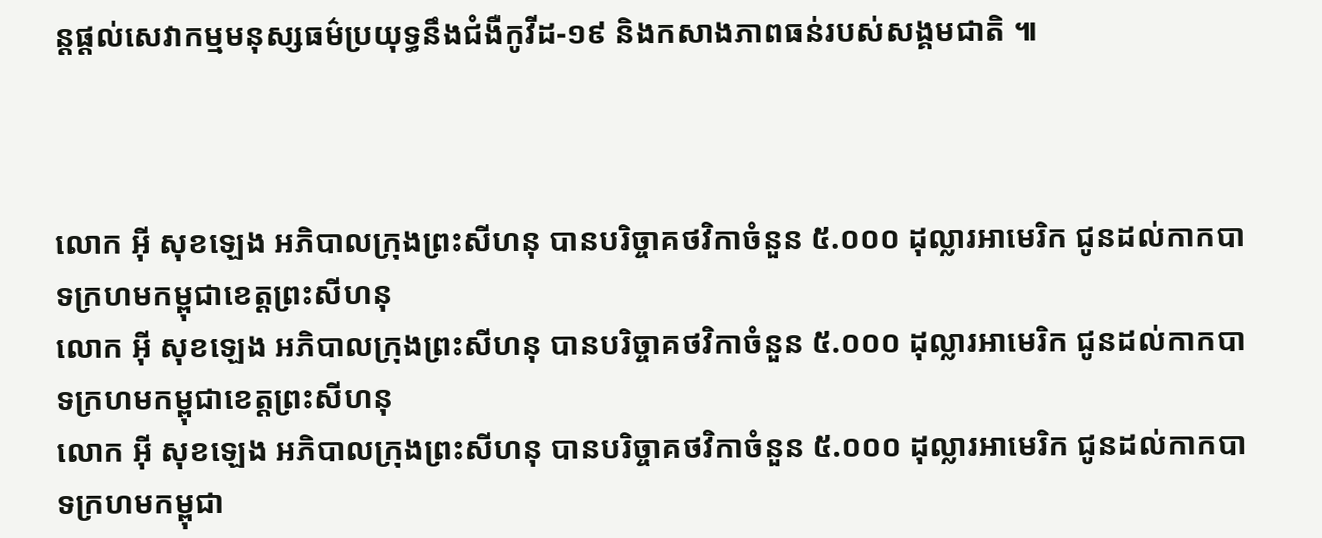ន្តផ្តល់សេវាកម្មមនុស្សធម៌ប្រយុទ្ធនឹងជំងឺកូវីដ-១៩ និងកសាងភាពធន់របស់សង្គមជាតិ ៕



លោក អុី សុខឡេង អភិបាលក្រុងព្រះសីហនុ បានបរិច្ចាគថវិកាចំនួន ៥.០០០ ដុល្លារអាមេរិក ជូនដល់កាកបាទក្រហមកម្ពុជាខេត្តព្រះសីហនុ
លោក អុី សុខឡេង អភិបាលក្រុងព្រះសីហនុ បានបរិច្ចាគថវិកាចំនួន ៥.០០០ ដុល្លារអាមេរិក ជូនដល់កាកបាទក្រហមកម្ពុជាខេត្តព្រះសីហនុ
លោក អុី សុខឡេង អភិបាលក្រុងព្រះសីហនុ បានបរិច្ចាគថវិកាចំនួន ៥.០០០ ដុល្លារអាមេរិក ជូនដល់កាកបាទក្រហមកម្ពុជា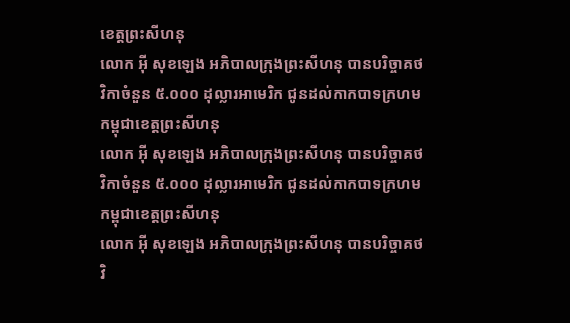ខេត្តព្រះសីហនុ
លោក អុី សុខឡេង អភិបាលក្រុងព្រះសីហនុ បានបរិច្ចាគថវិកាចំនួន ៥.០០០ ដុល្លារអាមេរិក ជូនដល់កាកបាទក្រហមកម្ពុជាខេត្តព្រះសីហនុ
លោក អុី សុខឡេង អភិបាលក្រុងព្រះសីហនុ បានបរិច្ចាគថវិកាចំនួន ៥.០០០ ដុល្លារអាមេរិក ជូនដល់កាកបាទក្រហមកម្ពុជាខេត្តព្រះសីហនុ
លោក អុី សុខឡេង អភិបាលក្រុងព្រះសីហនុ បានបរិច្ចាគថវិ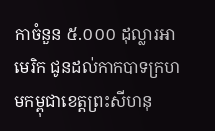កាចំនួន ៥.០០០ ដុល្លារអាមេរិក ជូនដល់កាកបាទក្រហមកម្ពុជាខេត្តព្រះសីហនុ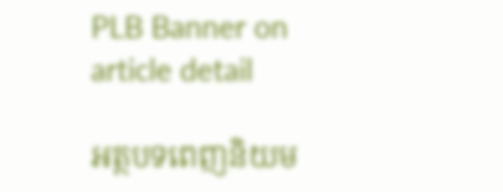PLB Banner on article detail

អត្ថបទពេញនិយម